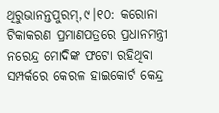ଥିରୁଭାନନ୍ତପୁରମ୍,୯।୧୦: କରୋନା ଟିକାକରଣ ପ୍ରମାଣପତ୍ରରେ ପ୍ରଧାନମନ୍ତ୍ରୀ ନରେନ୍ଦ୍ର ମୋଦିଙ୍କ ଫଟୋ ରହିଥିବା ସମ୍ପର୍କରେ କେରଳ ହାଇକୋର୍ଟ କେନ୍ଦ୍ର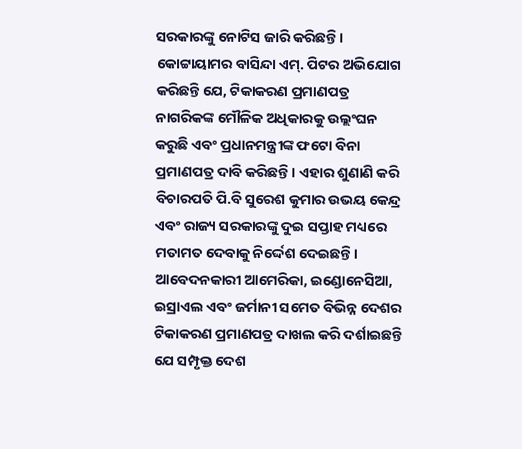ସରକାରଙ୍କୁ ନୋଟିସ ଜାରି କରିଛନ୍ତି। କୋଟ୍ଟାୟାମର ବାସିନ୍ଦା ଏମ୍. ପିଟର ଅଭିଯୋଗ କରିଛନ୍ତି ଯେ, ଟିକାକରଣ ପ୍ରମାଣପତ୍ର ନାଗରିକଙ୍କ ମୌଳିକ ଅଧିକାରକୁ ଉଲ୍ଲଂଘନ କରୁଛି ଏବଂ ପ୍ରଧାନମନ୍ତ୍ରୀଙ୍କ ଫଟୋ ବିନା ପ୍ରମାଣପତ୍ର ଦାବି କରିଛନ୍ତି। ଏହାର ଶୁଣାଣି କରି ବିଚାରପତି ପି.ବି ସୁରେଶ କୁମାର ଉଭୟ କେନ୍ଦ୍ର ଏବଂ ରାଜ୍ୟ ସରକାରଙ୍କୁ ଦୁଇ ସପ୍ତାହ ମଧ୍ୟରେ ମତାମତ ଦେବାକୁ ନିର୍ଦ୍ଦେଶ ଦେଇଛନ୍ତି।
ଆବେଦନକାରୀ ଆମେରିକା, ଇଣ୍ଡୋନେସିଆ, ଇସ୍ରାଏଲ ଏବଂ ଜର୍ମାନୀ ସମେତ ବିଭିନ୍ନ ଦେଶର ଟିକାକରଣ ପ୍ରମାଣପତ୍ର ଦାଖଲ କରି ଦର୍ଶାଇଛନ୍ତି ଯେ ସମ୍ପୃକ୍ତ ଦେଶ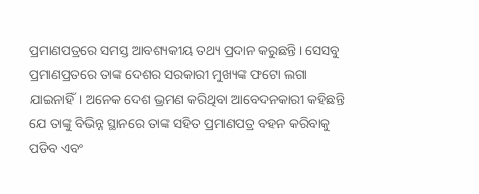ପ୍ରମାଣପତ୍ରରେ ସମସ୍ତ ଆବଶ୍ୟକୀୟ ତଥ୍ୟ ପ୍ରଦାନ କରୁଛନ୍ତି। ସେସବୁ ପ୍ରମାଣପ୍ରତରେ ତାଙ୍କ ଦେଶର ସରକାରୀ ମୁଖ୍ୟଙ୍କ ଫଟୋ ଲଗା ଯାଇନାହିଁ। ଅନେକ ଦେଶ ଭ୍ରମଣ କରିଥିବା ଆବେଦନକାରୀ କହିଛନ୍ତି ଯେ ତାଙ୍କୁ ବିଭିନ୍ନ ସ୍ଥାନରେ ତାଙ୍କ ସହିତ ପ୍ରମାଣପତ୍ର ବହନ କରିବାକୁ ପଡିବ ଏବଂ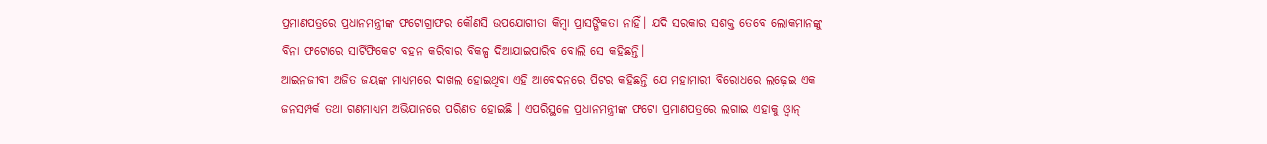ପ୍ରମାଣପତ୍ରରେ ପ୍ରଧାନମନ୍ତ୍ରୀଙ୍କ ଫଟୋଗ୍ରାଫର କୌଣସି ଉପଯୋଗୀତା କିମ୍ବା ପ୍ରାସଙ୍ଗିକତା ନାହିଁ। ଯଦି ସରକାର ସଶକ୍ତ ତେବେ ଲୋକମାନଙ୍କୁ ବିନା ଫଟୋରେ ସାର୍ଟିଫିକେଟ ବହନ କରିବାର ବିକଳ୍ପ ଦିଆଯାଇପାରିବ ବୋଲି ସେ କହିଛନ୍ତି।
ଆଇନଜୀବୀ ଅଜିତ ଜୟଙ୍କ ମାଧ୍ୟମରେ ଦାଖଲ ହୋଇଥିବା ଏହି ଆବେଦନରେ ପିଟର କହିଛନ୍ତି ଯେ ମହାମାରୀ ବିରୋଧରେ ଲଢ଼େଇ ଏକ ଜନସମ୍ପର୍କ ତଥା ଗଣମାଧ୍ୟମ ଅଭିଯାନରେ ପରିଣତ ହୋଇଛି । ଏପରିସ୍ଥଳେ ପ୍ରଧାନମନ୍ତ୍ରୀଙ୍କ ଫଟୋ ପ୍ରମାଣପତ୍ରରେ ଲଗାଇ ଏହାକୁ ଓ୍ବାନ୍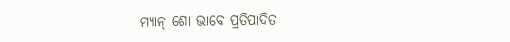ମ୍ୟାନ୍ ଶୋ ଭାବେ ପ୍ରତିପାଦିତ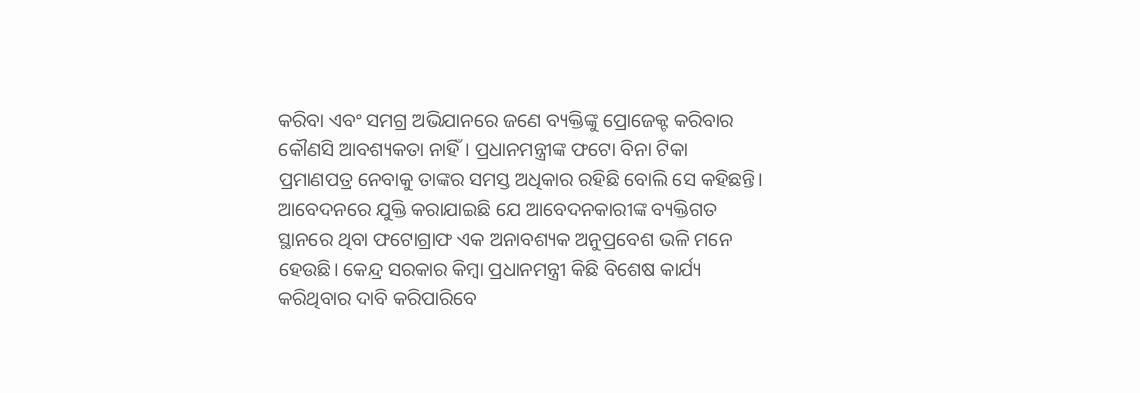କରିବା ଏବଂ ସମଗ୍ର ଅଭିଯାନରେ ଜଣେ ବ୍ୟକ୍ତିଙ୍କୁ ପ୍ରୋଜେକ୍ଟ କରିବାର କୌଣସି ଆବଶ୍ୟକତା ନାହିଁ। ପ୍ରଧାନମନ୍ତ୍ରୀଙ୍କ ଫଟୋ ବିନା ଟିକା ପ୍ରମାଣପତ୍ର ନେବାକୁ ତାଙ୍କର ସମସ୍ତ ଅଧିକାର ରହିଛି ବୋଲି ସେ କହିଛନ୍ତି।
ଆବେଦନରେ ଯୁକ୍ତି କରାଯାଇଛି ଯେ ଆବେଦନକାରୀଙ୍କ ବ୍ୟକ୍ତିଗତ ସ୍ଥାନରେ ଥିବା ଫଟୋଗ୍ରାଫ ଏକ ଅନାବଶ୍ୟକ ଅନୁପ୍ରବେଶ ଭଳି ମନେ ହେଉଛି। କେନ୍ଦ୍ର ସରକାର କିମ୍ବା ପ୍ରଧାନମନ୍ତ୍ରୀ କିଛି ବିଶେଷ କାର୍ଯ୍ୟ କରିଥିବାର ଦାବି କରିପାରିବେ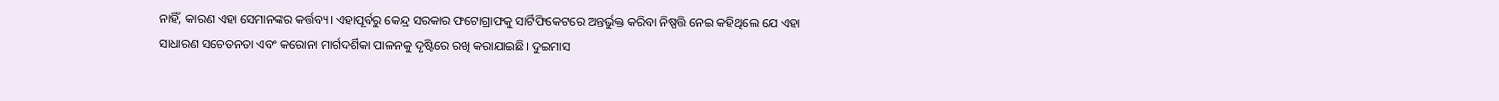ନାହିଁ, କାରଣ ଏହା ସେମାନଙ୍କର କର୍ତ୍ତବ୍ୟ। ଏହାପୂର୍ବରୁ କେନ୍ଦ୍ର ସରକାର ଫଟୋଗ୍ରାଫକୁ ସାର୍ଟିଫିକେଟରେ ଅନ୍ତର୍ଭୁକ୍ତ କରିବା ନିଷ୍ପତ୍ତି ନେଇ କହିଥିଲେ ଯେ ଏହା ସାଧାରଣ ସଚେତନତା ଏବଂ କରୋନା ମାର୍ଗଦର୍ଶିକା ପାଳନକୁ ଦୃଷ୍ଟିରେ ରଖି କରାଯାଇଛି। ଦୁଇମାସ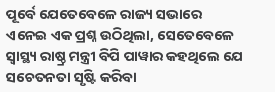ପୂର୍ବେ ଯେତେବେଳେ ରାଜ୍ୟ ସଭାରେ ଏନେଇ ଏକ ପ୍ରଶ୍ନ ଉଠିଥିଲା, ସେତେବେଳେ ସ୍ବାସ୍ଥ୍ୟ ରାଷ୍ଠ୍ର ମନ୍ତ୍ରୀ ବିପି ପାୱାର କହଥିଲେ ଯେ ସଚେତନତା ସୃଷ୍ଟି କରିବା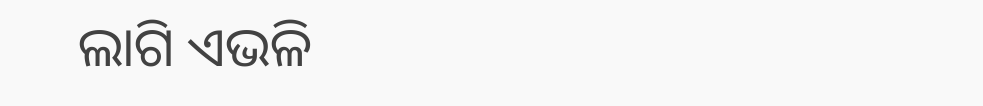ଲାଗି ଏଭଳି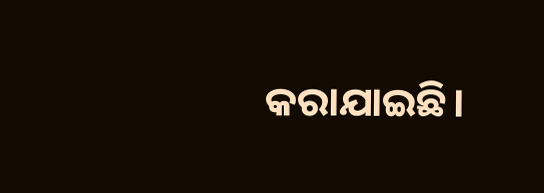କରାଯାଇଛି।